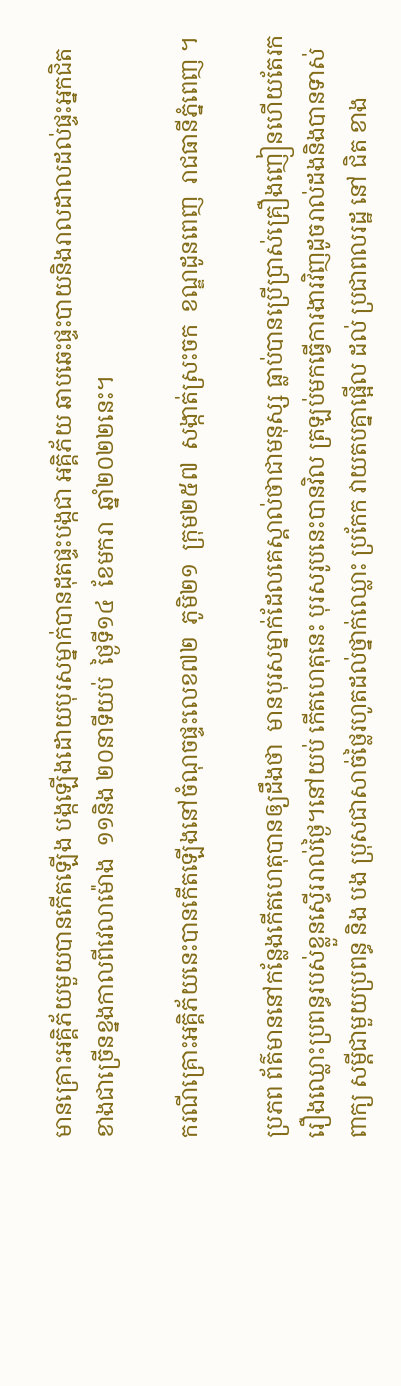មានគ្រោះអគ្គិភ័យមួយបានកើតឡើង បង្កឡើងដោយបុរសម្នាក់បានដុតផ្ទះបង្កជា អគ្គិភ័យ ឆាបឆេះផ្ទះបាយនិងរាលដាលដល់ផ្ទះអ្នកជិតខាងជាច្រើនខ្នងកាលពីវេលាម៉ោង  ១១និង ២០នាទីយប់  ថ្ងៃទី១៤  ខែមករា  ឆ្នាំ២០២២នេះ។

ករណីគ្រោះអគ្គិភ័យនេះបានកើតឡើងនៅចំណុចផ្ទះលេខ៧២  ភូមិ២១  ក្រុម២៥៧  សង្កាត់ស្រះចក  ខណ្ឌដូនពេញ  រាជធានីភ្នំពេញ ។

ប្រភព ព័ត៌មាននៅកន្លែងកើតហេតុបានឲ្យដឹងថា  មានបុរសម្នាក់ដែលគេស្គាល់ថាជាមនុស្ស ធ្លាប់បានប្រើប្រាស់គ្រឿងញៀនហើយតែរករឿងឈ្លោះប្រពន្ធរបស់ខ្លួនស្ទើររាល់ថ្ងៃ។នៅយប់ កើតហេតុនេះ បុរសរូបនេះបានវិល ត្រឡប់មកធ្វើការងារវិញដូចរាល់ដងនិងបានទាស់ពាក្យ សម្តីជាមួយប្រពន្ធ និង បង ប្រុសជាសាច់ថ្លៃរហូតដល់ថ្នាក់ឈ្លោះ ប្រកែក វាយតបគ្នាផ្អើល ដល់ ប្រជាពលរដ្ឋ នៅ ជិត ខាង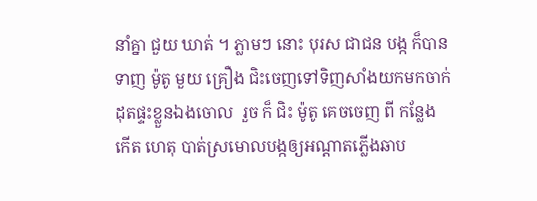នាំគ្នា ជួយ ឃាត់ ។ ភ្លាមៗ នោះ បុរស ជាជន បង្ក ក៏បាន ទាញ ម៉ូតូ មួយ គ្រឿង ជិះចេញទៅទិញសាំងយកមកចាក់ដុតផ្ទះខ្លួនឯងចោល  រួច ក៏ ជិះ ម៉ូតូ គេចចេញ ពី កន្លែង កើត ហេតុ បាត់ស្រមោលបង្កឲ្យអណ្ដាតភ្លើងឆាប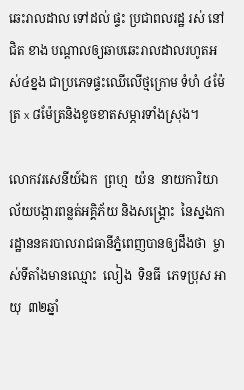ឆេះរាលដាល ទៅដល់ ផ្ទះ ប្រជាពលរដ្ឋ រស់ នៅ ជិត ខាង បណ្តាលឲ្យឆាបឆេះរាលដាលរហូតអស់៤ខ្នង ជាប្រភេទផ្ទះឈើលើថ្មក្រោម ទំហំ ៤ម៉ែត្រ x ៨ម៉ែត្រនិងខូចខាតសម្ភារទាំងស្រុង។

លោកវរសេនីយ៍ឯក  ព្រហ្ម  យ៉ន  នាយការិយាល័យបង្ការពន្លត់អគ្គិភ័យ និងសង្គ្រោះ  នៃស្នងការដ្ឋាននគរបាលរាជធានីភ្នំពេញបានឲ្យដឹងថា  ម្ចាស់ទីតាំងមានឈ្មោះ  លៀង  ទិនធី  ភេទប្រុស អាយុ  ៣២ឆ្នាំ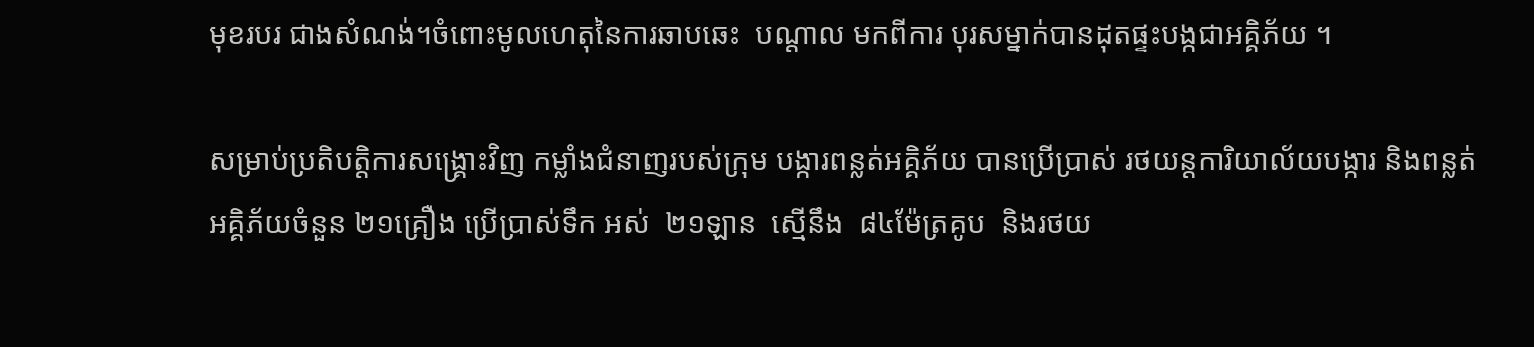មុខរបរ ជាងសំណង់។ចំពោះមូលហេតុនៃការឆាបឆេះ  បណ្តាល មកពីការ បុរសម្នាក់បានដុតផ្ទះបង្កជាអគ្គិភ័យ ។

សម្រាប់ប្រតិបត្តិការសង្គ្រោះវិញ កម្លាំងជំនាញរបស់ក្រុម បង្ការពន្លត់អគ្គិភ័យ បានប្រើប្រាស់ រថយន្ដការិយាល័យបង្ការ និងពន្លត់អគ្គិភ័យចំនួន ២១គ្រឿង ប្រើប្រាស់ទឹក អស់  ២១ឡាន  ស្មើនឹង  ៨៤ម៉ែត្រគូប  និងរថយ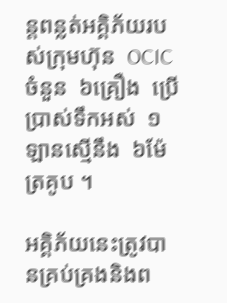ន្តពន្លត់អគ្គិភ័យរបស់ក្រុមហ៊ុន  OCIC ចំនួន  ៦គ្រឿង  ប្រើប្រាស់ទឹកអស់  ១ឡានស្មើនឹង  ៦ម៉ែត្រគូប ។

អគ្គិភ័យនេះត្រូវបានគ្រប់គ្រងនិងព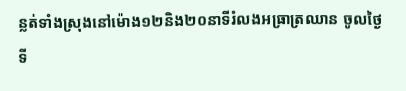ន្លត់ទាំងស្រុងនៅម៉ោង១២និង២០នាទីរំលងអធ្រាត្រឈាន ចូលថ្ងៃទី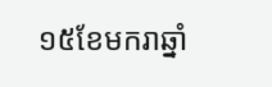១៥ខែមករាឆ្នាំ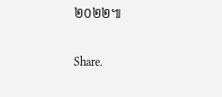២០២២៕

Share.